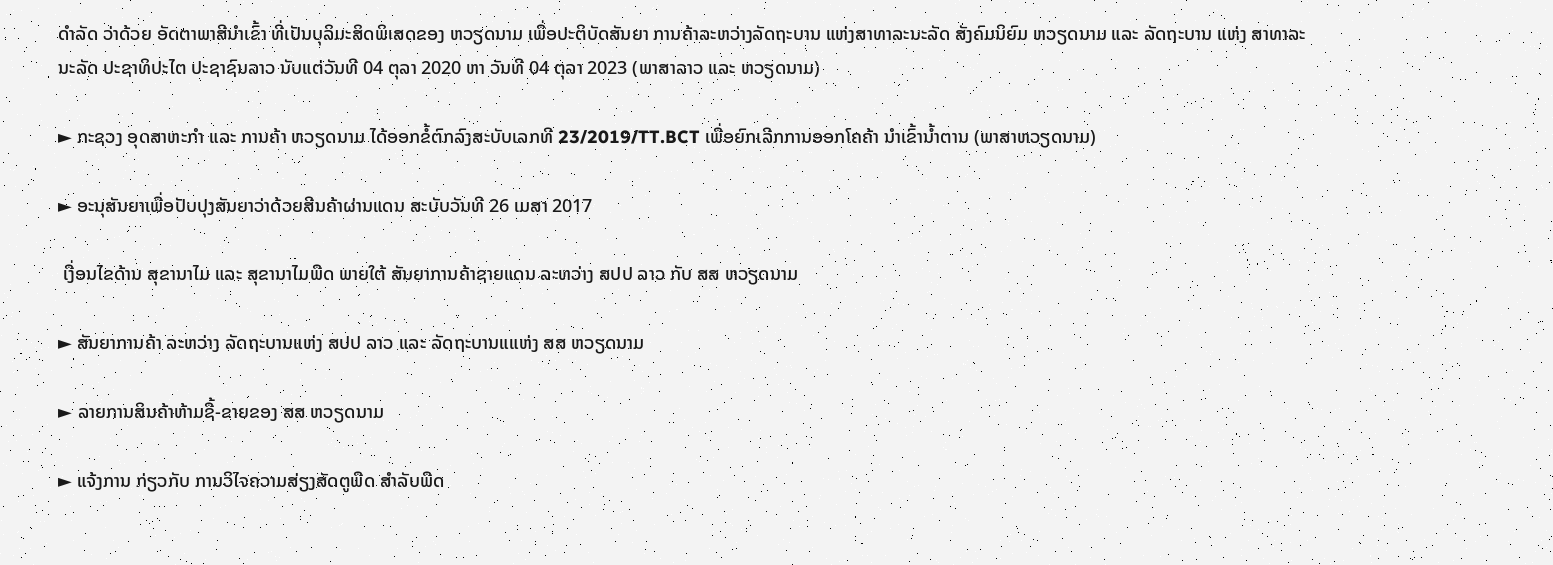ດຳລັດ ວ່າດ້ວຍ ອັດຕາພາສີນຳເຂົ້າ ທີ່ເປັນບຸລິມະສິດພິເສດຂອງ ຫວຽດນາມ ເພື່ອປະຕິບັດສັນຍາ ການຄ້າລະຫວ່າງລັດຖະບານ ແຫ່ງສາທາລະນະລັດ ສັງຄົມນິຍົມ ຫວຽດນາມ ແລະ ລັດຖະບານ ແຫ່ງ ສາທາລະນະລັດ ປະຊາທິປະໄຕ ປະຊາຊົນລາວ ນັບແຕ່ວັນທີ 04 ຕຸລາ 2020 ຫາ ວັນທີ 04 ຕຸລາ 2023 (ພາສາລາວ ແລະ ຫວຽດນາມ)

► ກະຊວງ ອຸດສາຫະກໍາ ແລະ ການຄ້າ ຫວຽດນາມ ໄດ້ອອກຂໍ້ຕົກລົງສະບັບເລກທີ 23/2019/TT.BCT ເພື່ອຍົກເລີກການອອກໂຄຄ້າ ນໍາເຂົ້ານໍ້າຕານ (ພາສາຫວຽດນາມ)

► ອະນຸສັນຍາເພື່ອປັບປຸງສັນຍາວ່າດ້ວຍສີນຄ້າຜ່ານແດນ ສະບັບວັນທີ 26 ເມສາ 2017

 ເງື່ອນໄຂດ້ານ ສຸຂານາໄມ ແລະ ສຸຂານາໄມພືດ ພາຍໃຕ້ ສັນຍາການຄ້າຊາຍແດນ ລະຫວ່າງ ສປປ ລາວ ກັບ ສສ ຫວຽດນາມ

► ສັນຍາການຄ້າ ລະຫວ່າງ ລັດຖະບານແຫ່ງ ສປປ ລາວ ແລະ ລັດຖະບານແແຫ່ງ ສສ ຫວຽດນາມ

► ລາຍການສິນຄ້າຫ້າມຊື້-ຂາຍຂອງ ສສ ຫວຽດນາມ

► ແຈ້ງການ ກ່ຽວກັບ ການວິໄຈຄວາມສ່ຽງສັດຕູພືດ ສຳລັບພືດ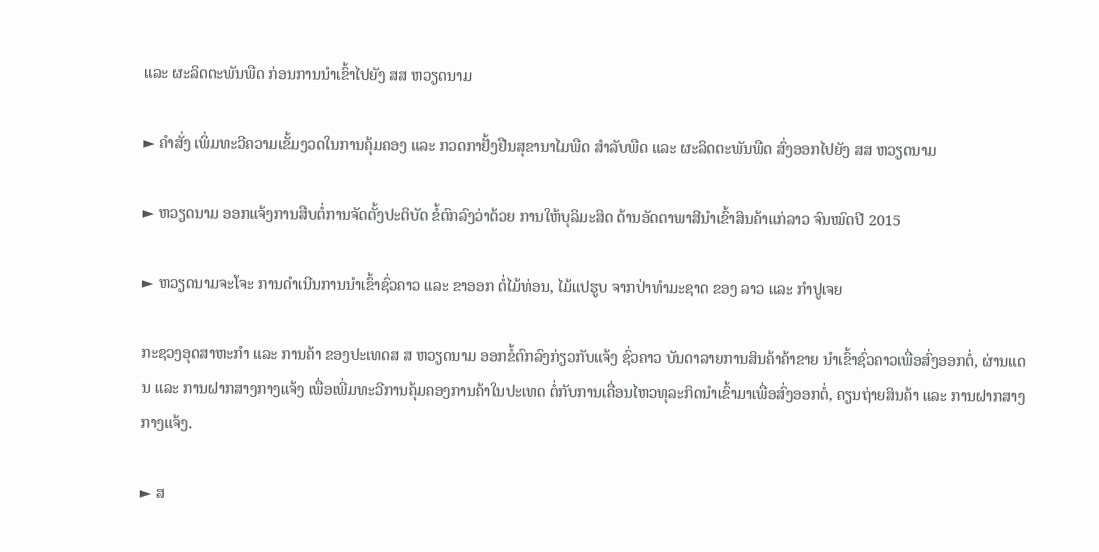ແລະ ຜະລິດຕະພັນພືດ ກ່ອນການນຳເຂົ້າໄປຍັງ ສສ ຫວຽດນາມ

► ຄຳສັ່ງ ເພິ່ມທະວີຄວາມເຂັ້ມງວດໃນການຄຸ້ມຄອງ ແລະ ກວດກາຢັ້ງຢືນສຸຂານາໄມພືດ ສຳລັບພືດ ແລະ ຜະລິດຕະພັນພືດ ສົ່ງອອກໄປຍັງ ສສ ຫວຽດນາມ

► ຫວຽດນາມ ອອກແຈ້ງການສືບຕໍ່ການຈັດຕັ້ງປະຕິບັດ ຂໍ້ຕົກລົງວ່າດ້ວຍ ການໃຫ້ບຸລິມະສິດ ດ້ານອັດຕາພາສີນຳເຂົ້າສິນຄ້າແກ່ລາວ ຈົນໝົດປີ 2015

► ຫວຽດນາມຈະໂຈະ ການດຳເນີນການນຳເຂົ້າຊົ່ວຄາວ ແລະ ຂາອອກ ຕໍ່ໄມ້ທ່ອນ, ໄມ້ແປຮູບ ຈາກປ່າທຳມະຊາດ ຂອງ ລາວ ແລະ ກຳປູເຈຍ

ກະຊວງອຸດສາຫະກຳ ແລະ ການຄ້າ ຂອງປະເທດສ ສ ຫວຽດນາມ ອອກຂໍ້ຕົກລົງກ່ຽວກັບແຈ້ງ ຊົ່ວຄາວ ບັນດາລາຍການສິນຄ້າຄ້າຂາຍ ນຳເຂົ້າຊົ່ວຄາວເພື່ອສົ່ງອອກຕໍ່, ຜ່ານແດນ ແລະ ການຝາກສາງກາງແຈ້ງ ເພື່ອເພີ່ມທະວີການຄຸ້ມຄອງການຄ້າໃນປະເທດ ຕໍ່ກັບການເຄື່ອນໄຫວທຸລະກິດນຳເຂົ້າມາເພື່ອສົ່ງອອກຕໍ່, ຄຽນຖ່າຍສິນຄ້າ ແລະ ການຝາກສາງກາງແຈ້ງ.

► ສ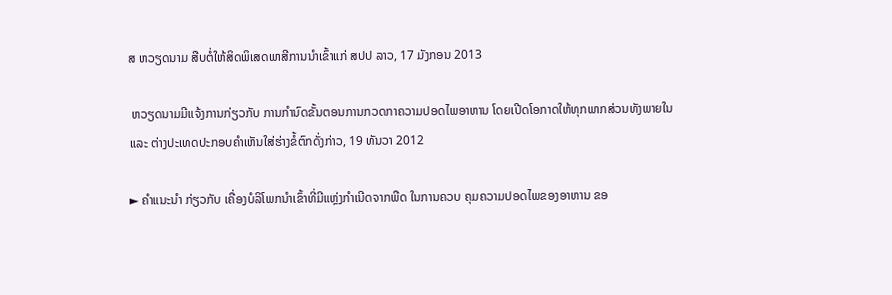ສ ຫວຽດນາມ ສືບຕໍ່ໃຫ້ສິດພິເສດພາສີການນຳເຂົ້າແກ່ ສປປ ລາວ, 17 ມັງກອນ 2013

 ຫວຽດນາມມີແຈ້ງການກ່ຽວກັບ ການກຳນົດຂັ້ນຕອນການກວດກາຄວາມປອດໄພອາຫານ ໂດຍເປີດໂອກາດໃຫ້ທຸກພາກສ່ວນທັງພາຍໃນ ແລະ ຕ່າງປະເທດປະກອບຄຳເຫັນໃສ່ຮ່າງຂໍ້ຕົກດັ່ງກ່າວ, 19 ທັນວາ 2012

► ຄຳແນະນຳ ກ່ຽວກັບ ເຄື່ອງບໍລິໂພກນຳເຂົ້າທີ່ມີແຫຼ່ງກຳເນີດຈາກພືດ ໃນການຄວບ ຄຸມຄວາມປອດໄພຂອງອາຫານ ຂອ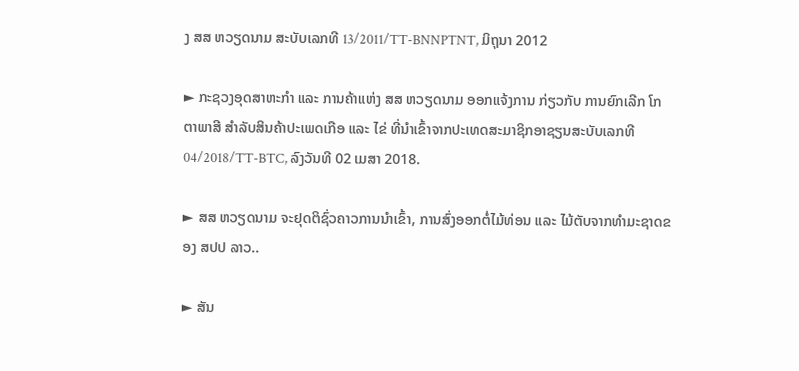ງ ສສ ຫວຽດນາມ ສະບັບເລກທີ 13/2011/TT-BNNPTNT, ມິຖຸນາ 2012

► ກະຊວງອຸດສາຫະກຳ ແລະ ການຄ້າແຫ່ງ ສສ ຫວຽດນາມ ອອກແຈ້ງການ ກ່ຽວກັບ ການຍົກເລີກ ໂກຕາພາສີ ສຳລັບສິນຄ້າປະເພດເກືອ ແລະ ໄຂ່ ທີ່ນຳເຂົ້າຈາກປະເທດສະມາຊິກອາຊຽນສະບັບເລກທີ 04/2018/TT-BTC, ລົງວັນທີ 02 ເມສາ 2018.

► ສສ ຫວຽດນາມ ຈະຢຸດຕິຊົ່ວຄາວການນໍາເຂົ້າ, ການສົ່ງອອກຕໍ່ໄມ້ທ່ອນ ແລະ ໄມ້ຕັບຈາກທໍາມະຊາດຂອງ ສປປ ລາວ..

► ສັນ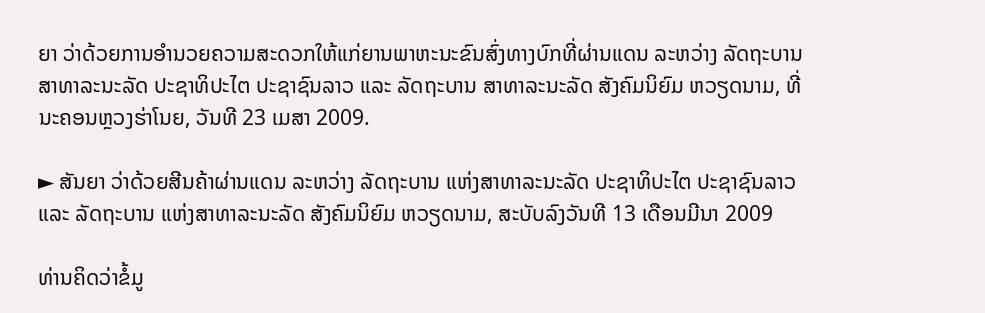ຍາ ວ່າດ້ວຍການອໍານວຍຄວາມສະດວກໃຫ້ແກ່ຍານພາຫະນະຂົນສົ່ງທາງບົກທີ່ຜ່ານແດນ ລະຫວ່າງ ລັດຖະບານ ສາທາລະນະລັດ ປະຊາທິປະໄຕ ປະຊາຊົນລາວ ແລະ ລັດຖະບານ ສາທາລະນະລັດ ສັງຄົມນິຍົມ ຫວຽດນາມ, ທີ່ນະຄອນຫຼວງຮ່າໂນຍ, ວັນທີ 23 ເມສາ 2009.

► ສັນຍາ ວ່າດ້ວຍສີນຄ້າຜ່ານແດນ ລະຫວ່າງ ລັດຖະບານ ແຫ່ງສາທາລະນະລັດ ປະຊາທິປະໄຕ ປະຊາຊົນລາວ ແລະ ລັດຖະບານ ແຫ່ງສາທາລະນະລັດ ສັງຄົມນິຍົມ ຫວຽດນາມ, ສະບັບລົງວັນທີ 13 ເດືອນມີນາ 2009

ທ່ານຄິດວ່າຂໍ້ມູ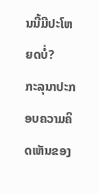ນນີ້ມີປະໂຫຍດບໍ່?
ກະລຸນາປະກອບຄວາມຄິດເຫັນຂອງ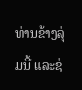ທ່ານຂ້າງລຸ່ມນີ້ ແລະຊ່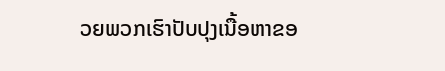ວຍພວກເຮົາປັບປຸງເນື້ອຫາຂອ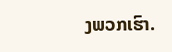ງພວກເຮົາ.